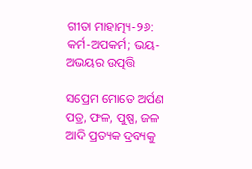ଗୀତା ମାହାତ୍ମ୍ୟ-୨୬: କର୍ମ-ଅପକର୍ମ; ଭୟ-ଅଭୟର ଉତ୍ପତ୍ତି

ସପ୍ରେମ ମୋତେ ଅର୍ପଣ ପତ୍ର, ଫଳ, ପୁଷ୍ପ, ଜଳ ଆଦି ପ୍ରତ୍ୟକ ଦ୍ରବ୍ୟକୁ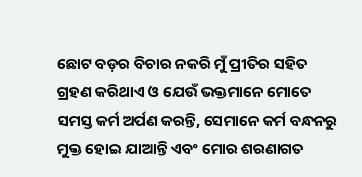ଛୋଟ ବଡ଼ର ବିଚାର ନକରି ମୁଁ ପ୍ରୀତିର ସହିତ ଗ୍ରହଣ କରିଥାଏ ଓ ଯେଉଁ ଭକ୍ତମାନେ ମୋତେ ସମସ୍ତ କର୍ମ ଅର୍ପଣ କରନ୍ତି, ସେମାନେ କର୍ମ ବନ୍ଧନରୁ ମୁକ୍ତ ହୋଇ ଯାଆନ୍ତି ଏବଂ ମୋର ଶରଣାଗତ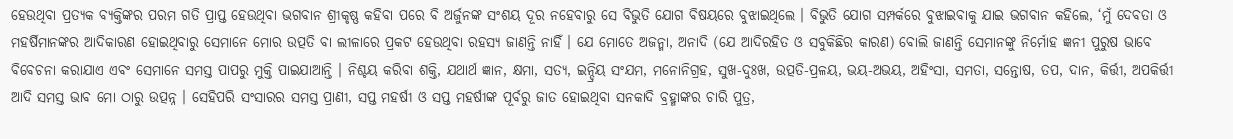ହେଉଥିବା ପ୍ରତ୍ୟକ ବ୍ୟକ୍ତିଙ୍କର ପରମ ଗତି ପ୍ରାପ୍ତ ହେଉଥିବା ଭଗବାନ ଶ୍ରୀକୃଷ୍ଣ କହିବା ପରେ ବି ଅର୍ଜୁନଙ୍କ ସଂଶୟ ଦୂର ନହେବାରୁ ସେ ବିଭୁତି ଯୋଗ ବିଷୟରେ ବୁଝାଇଥିଲେ । ବିଭୁତି ଯୋଗ ସମ୍ପର୍କରେ ବୁଝାଇବାକୁ ଯାଇ ଭଗବାନ କହିଲେ, ‘ମୁଁ ଦେବତା ଓ ମହର୍ଷିମାନଙ୍କର ଆଦିକାରଣ ହୋଇଥିବାରୁ ସେମାନେ ମୋର ଉତ୍ପତି ବା ଲୀଳାରେ ପ୍ରକଟ ହେଉଥିବା ରହସ୍ୟ ଜାଣନ୍ତି ନାହିଁ । ଯେ ମୋତେ ଅଜନ୍ମା, ଅନାଦି (ଯେ ଆଦିରହିତ ଓ ସବୁକିଛିର କାରଣ) ବୋଲି ଜାଣନ୍ତି ସେମାନଙ୍କୁ ନିର୍ମୋହ ଜ୍ଞନୀ ପୁରୁଷ ଭାବେ ବିବେଚନା କରାଯାଏ ଏବଂ ସେମାନେ ସମସ୍ତ ପାପରୁ ମୁକ୍ତି ପାଇଯାଆନ୍ତି । ନିଶ୍ଚୟ କରିବା ଶକ୍ତି, ଯଥାର୍ଥ ଜ୍ଞାନ, କ୍ଷମା, ସତ୍ୟ, ଇନ୍ଦ୍ରିୟ ସଂଯମ, ମନୋନିଗ୍ରହ, ସୁଖ-ଦୁଃଖ, ଉତ୍ପତି-ପ୍ରଳୟ, ଭୟ-ଅଭୟ, ଅହିଂସା, ସମତା, ସନ୍ତୋଷ, ତପ, ଦାନ, କିର୍ତ୍ତୀ, ଅପକିର୍ତ୍ତୀ ଆଦି ସମସ୍ତ ଭାବ ମୋ ଠାରୁ ଉତ୍ପନ୍ନ । ସେହିପରି ସଂସାରର ସମସ୍ତ ପ୍ରାଣୀ, ସପ୍ତ ମହର୍ଷୀ ଓ ସପ୍ତ ମହର୍ଷୀଙ୍କ ପୂର୍ବରୁ ଜାତ ହୋଇଥିବା ସନକାଦି ବ୍ରହ୍ମାଙ୍କର ଚାରି ପୁତ୍ର,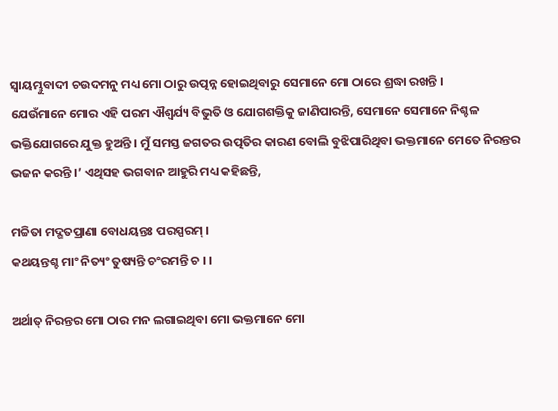ସ୍ୱାୟମ୍ଭୁବାଦୀ ଚଉଦମନୁ ମଧ୍ୟ ମୋ ଠାରୁ ଉତ୍ପନ୍ନ ହୋଇଥିବାରୁ ସେମାନେ ମୋ ଠାରେ ଶ୍ରଦ୍ଧା ରଖନ୍ତି ।
ଯେଉଁମାନେ ମୋର ଏହି ପରମ ଐଶ୍ୱର୍ଯ୍ୟ ବିଭୁତି ଓ ଯୋଗଶକ୍ତିକୁ ଜାଣିପାରନ୍ତି, ସେମାନେ ସେମାନେ ନିଶ୍ଚଳ ଭକ୍ତିଯୋଗରେ ଯୁକ୍ତ ହୁଅନ୍ତି । ମୁଁ ସମସ୍ତ ଜଗତର ଉତ୍ପତିର କାରଣ ବୋଲି ବୁଝିପାରିଥିବା ଭକ୍ତମାନେ ମେତେ ନିରନ୍ତର ଭଜନ କରନ୍ତି ।’ ଏଥିସହ ଭଗବାନ ଆହୁରି ମଧ୍ୟ କହିଛନ୍ତି,

ମଚ୍ଚିତା ମଦ୍ଗତପ୍ରାଣା ବୋଧୟନ୍ତଃ ପରସ୍ପରମ୍ ।
କଥୟନ୍ତଶ୍ଚ ମାଂ ନିତ୍ୟଂ ତୁଷ୍ୟନ୍ତି ଚଂରମନ୍ତି ଚ । ।

ଅର୍ଥାତ୍ ନିରନ୍ତର ମୋ ଠାର ମନ ଲଗାଇଥିବା ମୋ ଭକ୍ତମାନେ ମୋ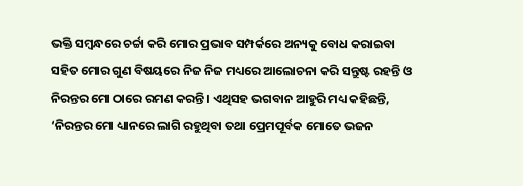ଭକ୍ତି ସମ୍ବନ୍ଧରେ ଚର୍ଚ୍ଚା କରି ମୋର ପ୍ରଭାବ ସମ୍ପର୍କରେ ଅନ୍ୟକୁ ବୋଧ କରାଇବା ସହିତ ମୋର ଗୁଣ ବିଷୟରେ ନିଜ ନିଜ ମଧ୍ୟରେ ଆଲୋଚନା କରି ସନ୍ତୁଷ୍ଟ ରହନ୍ତି ଓ ନିରନ୍ତର ମୋ ଠାରେ ରମଣ କରନ୍ତି । ଏଥିସହ ଭଗବାନ ଆହୁରି ମଧ୍ୟ କହିଛନ୍ତି, ‘ନିରନ୍ତର ମୋ ଧ୍ୟାନରେ ଲାଗି ରହୁଥିବା ତଥା ପ୍ରେମପୂର୍ବକ ମୋତେ ଭଜନ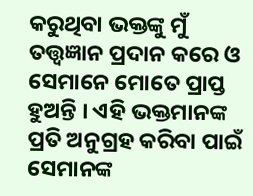କରୁଥିବା ଭକ୍ତଙ୍କୁ ମୁଁ ତତ୍ତ୍ୱଜ୍ଞାନ ପ୍ରଦାନ କରେ ଓ ସେମାନେ ମୋତେ ପ୍ରାପ୍ତ ହୁଅନ୍ତି । ଏହି ଭକ୍ତମାନଙ୍କ ପ୍ରତି ଅନୁଗ୍ରହ କରିବା ପାଇଁ ସେମାନଙ୍କ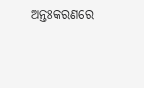ଅନ୍ତଃକରଣରେ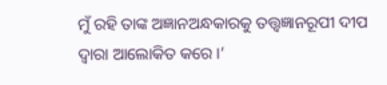ମୁଁ ରହି ତାଙ୍କ ଅଜ୍ଞାନଅନ୍ଧକାରକୁ ତତ୍ତ୍ୱଜ୍ଞାନରୂପୀ ଦୀପ ଦ୍ୱାରା ଆଲୋକିତ କରେ ।’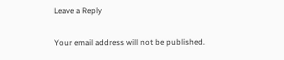Leave a Reply

Your email address will not be published.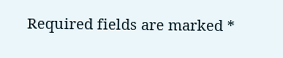Required fields are marked *